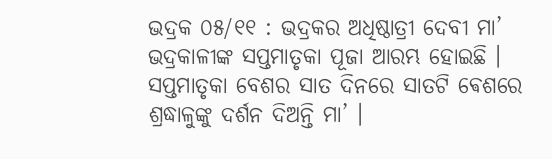ଭଦ୍ରକ ୦୫/୧୧ : ଭଦ୍ରକର ଅଧିଷ୍ଠାତ୍ରୀ ଦେବୀ ମା’ ଭଦ୍ରକାଳୀଙ୍କ ସପ୍ତମାତୃକା ପୂଜା ଆରମ୍ଭ ହୋଇଛି । ସପ୍ତମାତୃକା ବେଶର ସାତ ଦିନରେ ସାତଟି ଵେଶରେ ଶ୍ରଦ୍ଧାଳୁଙ୍କୁ ଦର୍ଶନ ଦିଅନ୍ତି ମା’ ।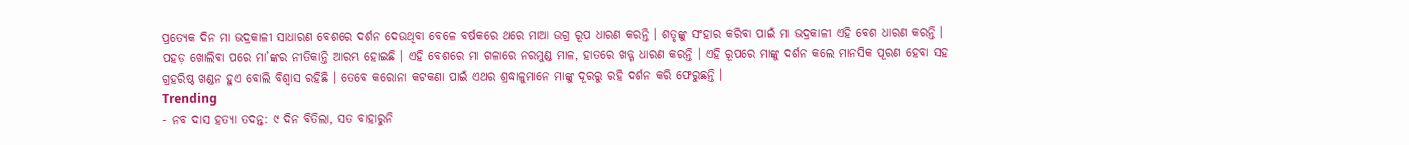ପ୍ରତ୍ୟେକ ଦିନ ମା ଭଦ୍ରକାଳୀ ସାଧାରଣ ବେଶରେ ଦର୍ଶନ ଦେଉଥିବା ବେଳେ ବର୍ଷକରେ ଥରେ ମାଆ ଉଗ୍ର ରୂପ ଧାରଣ କରନ୍ତି । ଶତୃଙ୍କୁ ସଂହାର କରିବା ପାଇଁ ମା ଭଦ୍ରକାଳୀ ଏହି ବେଶ ଧାରଣ କରନ୍ତି । ପହଡ଼ ଖୋଲିଵା ପରେ ମା’ଙ୍କର ନୀତିକାନ୍ତି ଆରମ୍ଭ ହୋଇଛି । ଏହି ବେଶରେ ମା ଗଳାରେ ନରମୁଣ୍ଡ ମାଳ, ହାତରେ ଖଡ୍ଗ ଧାରଣ କରନ୍ତି । ଏହି ରୂପରେ ମାଙ୍କୁ ଦର୍ଶନ କଲେ ମାନସିକ ପୂରଣ ହେବା ସହ ଗ୍ରହରିଷ୍ଠ ଖଣ୍ଡନ ହୁଏ ବୋଲି ବିଶ୍ୱାସ ରହିଛି । ତେବେ କରୋନା କଟକଣା ପାଇଁ ଏଥର ଶ୍ରଦ୍ଧାଳୁମାନେ ମାଙ୍କୁ ଦୂରରୁ ରହି ଦର୍ଶନ କରି ଫେରୁଛନ୍ତି ।
Trending
- ନବ ଦାସ ହତ୍ୟା ତଦନ୍ତ: ୯ ଦିନ ବିତିଲା, ସତ ବାହାରୁନି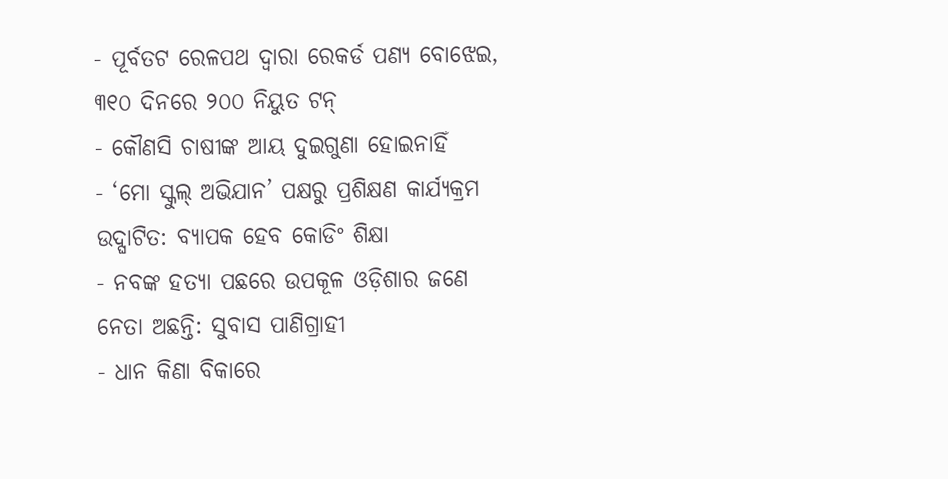- ପୂର୍ବତଟ ରେଳପଥ ଦ୍ୱାରା ରେକର୍ଡ ପଣ୍ୟ ବୋଝେଇ, ୩୧୦ ଦିନରେ ୨୦୦ ନିୟୁତ ଟନ୍
- କୌଣସି ଚାଷୀଙ୍କ ଆୟ ଦୁଇଗୁଣା ହୋଇନାହିଁ
- ‘ମୋ ସ୍କୁଲ୍ ଅଭିଯାନ’ ପକ୍ଷରୁ ପ୍ରଶିକ୍ଷଣ କାର୍ଯ୍ୟକ୍ରମ ଉଦ୍ଘାଟିତ: ବ୍ୟାପକ ହେବ କୋଡିଂ ଶିକ୍ଷା
- ନବଙ୍କ ହତ୍ୟା ପଛରେ ଉପକୂଳ ଓଡ଼ିଶାର ଜଣେ ନେତା ଅଛନ୍ତି: ସୁବାସ ପାଣିଗ୍ରାହୀ
- ଧାନ କିଣା ବିକାରେ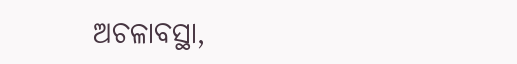ଅଚଳାବସ୍ଥା,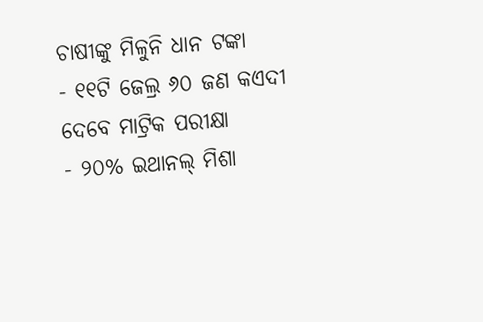ଚାଷୀଙ୍କୁ ମିଳୁନି ଧାନ ଟଙ୍କା
- ୧୧ଟି ଜେଲ୍ର ୬୦ ଜଣ କଏଦୀ ଦେବେ ମାଟ୍ରିକ ପରୀକ୍ଷା
- ୨୦% ଇଥାନଲ୍ ମିଶା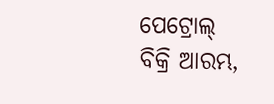ପେଟ୍ରୋଲ୍ ବିକ୍ରି ଆରମ୍ଭ,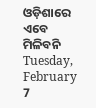ଓଡ଼ିଶାରେ ଏବେ ମିଳିବନି
Tuesday, February 7